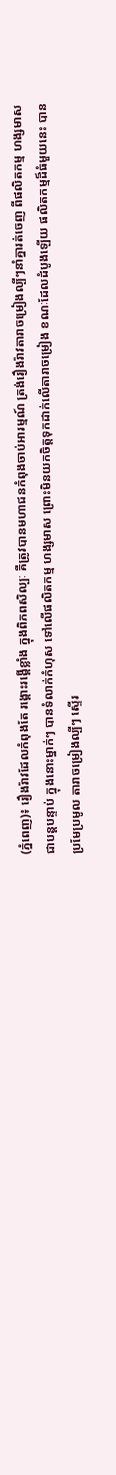(ភ្នំពេញ)៖ រឿងរ៉ាវដែលកំពុងតែ រង្គោះរង្គើខ្លាំង ក្នុងពិភពសិល្បៈ គឺត្រូវបានមហាជនកំពុងចាប់អារម្មណ៍ ត្រង់រឿងរ៉ាវតារាចម្រៀងល្បីៗនាំគ្នារត់ចេញ ពីផលិតកម្ម ហង្សមាស ជាបន្តបន្ទាប់ ក្នុងនោះម្នាក់ៗ បានទំលាក់កំហុស ទៅលើផលិតកម្ម ហង្សមាស ព្រោះមិនយកចិត្តទុកដាក់លើតារាចម្រៀង ខណៈដែលដំបូងឡើយ ផលិតកម្មដ៏ធំមួយនេះ បានប្រមែប្រមូល តារាចម្រៀងល្បីៗ ស្ទើរ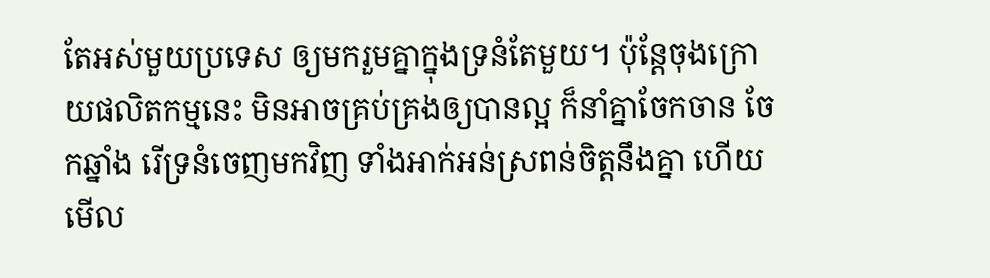តែអស់មួយប្រទេស ឲ្យមករួមគ្នាក្នុងទ្រនំតែមួយ។ ប៉ុន្តែចុងក្រោយផលិតកម្មនេះ មិនអាចគ្រប់គ្រងឲ្យបានល្អ ក៏នាំគ្នាចែកចាន ចែកឆ្នាំង រើទ្រនំចេញមកវិញ ទាំងអាក់អន់ស្រពន់ចិត្តនឹងគ្នា ហើយមើល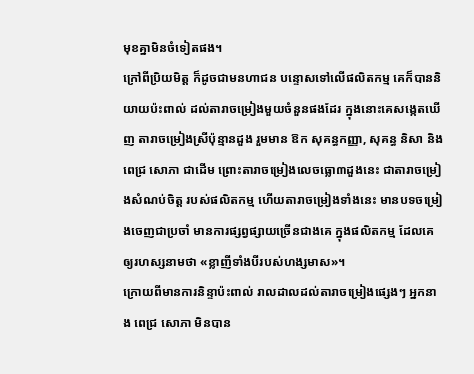មុខគ្នាមិនចំទៀតផង។
ក្រៅពីប្រិយមិត្ត ក៏ដូចជាមនហាជន បន្ទោសទៅលើផលិតកម្ម គេក៏បាននិយាយប៉ះពាល់ ដល់តារាចម្រៀងមួយចំនួនផងដែរ ក្នុងនោះគេសង្កេតឃើញ តារាចម្រៀងស្រីប៉ុន្មានដួង រួមមាន ឱក សុគន្ធកញ្ញា, សុគន្ធ និសា និង ពេជ្រ សោភា ជាដើម ព្រោះតារាចម្រៀងលេចធ្លោ៣ដួងនេះ ជាតារាចម្រៀងសំណប់ចិត្ត របស់ផលិតកម្ម ហើយតារាចម្រៀងទាំងនេះ មានបទចម្រៀងចេញជាប្រចាំ មានការផ្សព្វផ្សាយច្រើនជាងគេ ក្នុងផលិតកម្ម ដែលគេឲ្យរហស្សនាមថា «ខ្លាញីទាំងបីរបស់ហង្សមាស»។
ក្រោយពីមានការនិន្ទាប៉ះពាល់ រាលដាលដល់តារាចម្រៀងផ្សេងៗ អ្នកនាង ពេជ្រ សោភា មិនបាន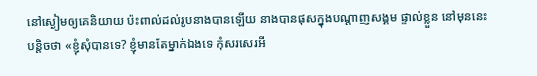នៅស្ងៀមឲ្យគេនិយាយ ប៉ះពាល់ដល់រូបនាងបានឡើយ នាងបានផុសក្នុងបណ្ដាញសង្គម ផ្ទាល់ខ្លួន នៅមុននេះបន្តិចថា «ខ្ញុំសុំបានទេ? ខ្ញុំមានតែម្នាក់ឯងទេ កុំសរសេរអី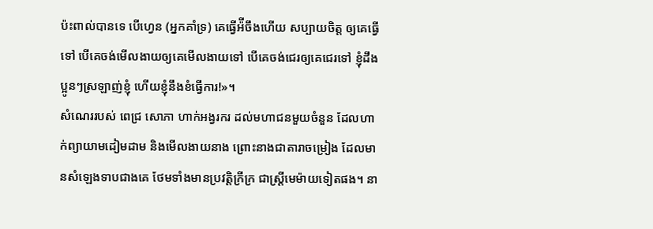ប៉ះពាល់បានទេ បើហេ្វន (អ្នកគាំទ្រ) គេធ្វើអ៉ីចឹងហើយ សប្បាយចិត្ត ឲ្យគេធ្វើទៅ បើគេចង់មើលងាយឲ្យគេមើលងាយទៅ បើគេចង់ជេរឲ្យគេជេរទៅ ខ្ញុំដឹងប្អូនៗស្រឡាញ់ខ្ញុំ ហើយខ្ញុំនឹងខំធ្វើការ!»។
សំណេររបស់ ពេជ្រ សោភា ហាក់អង្វរករ ដល់មហាជនមួយចំនួន ដែលហាក់ព្យាយាមដៀមដាម និងមើលងាយនាង ព្រោះនាងជាតារាចម្រៀង ដែលមានសំឡេងទាបជាងគេ ថែមទាំងមានប្រវត្តិក្រីក្រ ជាស្ត្រីមេម៉ាយទៀតផង។ នា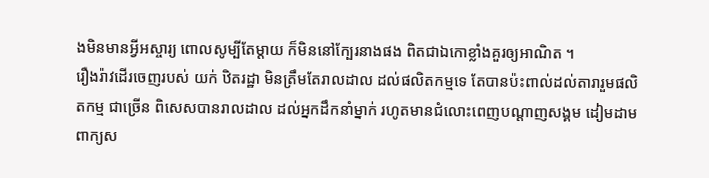ងមិនមានអ្វីអស្ចារ្យ ពោលសូម្បីតែម្ដាយ ក៏មិននៅក្បែរនាងផង ពិតជាឯកោខ្លាំងគួរឲ្យអាណិត ។
រឿងរ៉ាវដើរចេញរបស់ យក់ ឋិតរដ្ឋា មិនត្រឹមតែរាលដាល ដល់ផលិតកម្មទេ តែបានប៉ះពាល់ដល់តារារួមផលិតកម្ម ជាច្រើន ពិសេសបានរាលដាល ដល់អ្នកដឹកនាំម្នាក់ រហូតមានជំលោះពេញបណ្ដាញសង្គម ដៀមដាមពាក្យស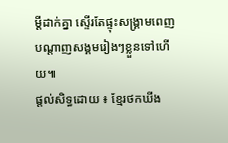ម្ដីដាក់គ្នា ស្ទើរតែផ្ទុះសង្គ្រាមពេញបណ្ដាញសង្គមរៀងៗខ្លួនទៅហើយ៕
ផ្តល់សិទ្ធដោយ ៖ ខ្មែរថកឃីង